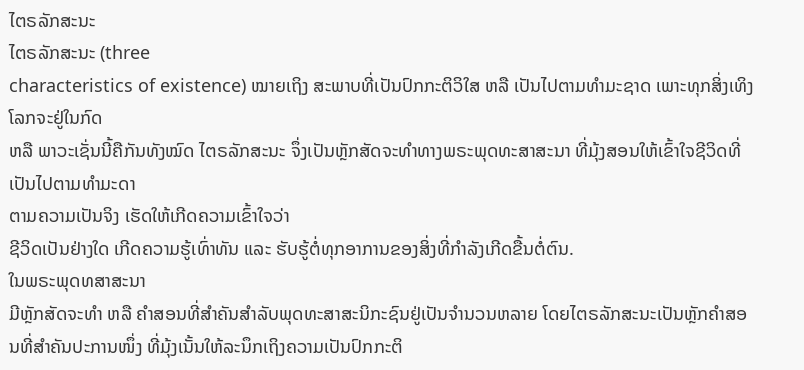ໄຕຣລັກສະນະ
ໄຕຣລັກສະນະ (three
characteristics of existence) ໝາຍເຖິງ ສະພາບທີ່ເປັນປົກກະຕິວິໃສ ຫລື ເປັນໄປຕາມທຳມະຊາດ ເພາະທຸກສິ່ງເທິງໂລກຈະຢູ່ໃນກົດ
ຫລື ພາວະເຊັ່ນນີ້ຄືກັນທັງໝົດ ໄຕຣລັກສະນະ ຈຶ່ງເປັນຫຼັກສັດຈະທຳທາງພຣະພຸດທະສາສະນາ ທີ່ມຸ້ງສອນໃຫ້ເຂົ້າໃຈຊີວິດທີ່ເປັນໄປຕາມທຳມະດາ
ຕາມຄວາມເປັນຈິງ ເຮັດໃຫ້ເກີດຄວາມເຂົ້າໃຈວ່າ
ຊີວິດເປັນຢ່າງໃດ ເກີດຄວາມຮູ້ເທົ່າທັນ ແລະ ຮັບຮູ້ຕໍ່ທຸກອາການຂອງສິ່ງທີ່ກໍາລັງເກີດຂື້ນຕໍ່ຕົນ.
ໃນພຣະພຸດທສາສະນາ
ມີຫຼັກສັດຈະທຳ ຫລື ຄຳສອນທີ່ສຳຄັນສຳລັບພຸດທະສາສະນິກະຊົນຢູ່ເປັນຈໍານວນຫລາຍ ໂດຍໄຕຣລັກສະນະເປັນຫຼັກຄຳສອນທີ່ສຳຄັນປະການໜຶ່ງ ທີ່ມຸ້ງເນັ້ນໃຫ້ລະນຶກເຖິງຄວາມເປັນປົກກະຕິ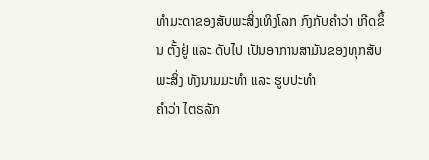ທຳມະດາຂອງສັບພະສິ່ງເທິງໂລກ ກົງກັບຄຳວ່າ ເກີດຂຶ້ນ ຕັ້ງຢູ່ ແລະ ດັບໄປ ເປັນອາການສາມັນຂອງທຸກສັບພະສິ່ງ ທັງນາມມະທຳ ແລະ ຮູບປະທຳ
ຄຳວ່າ ໄຕຣລັກ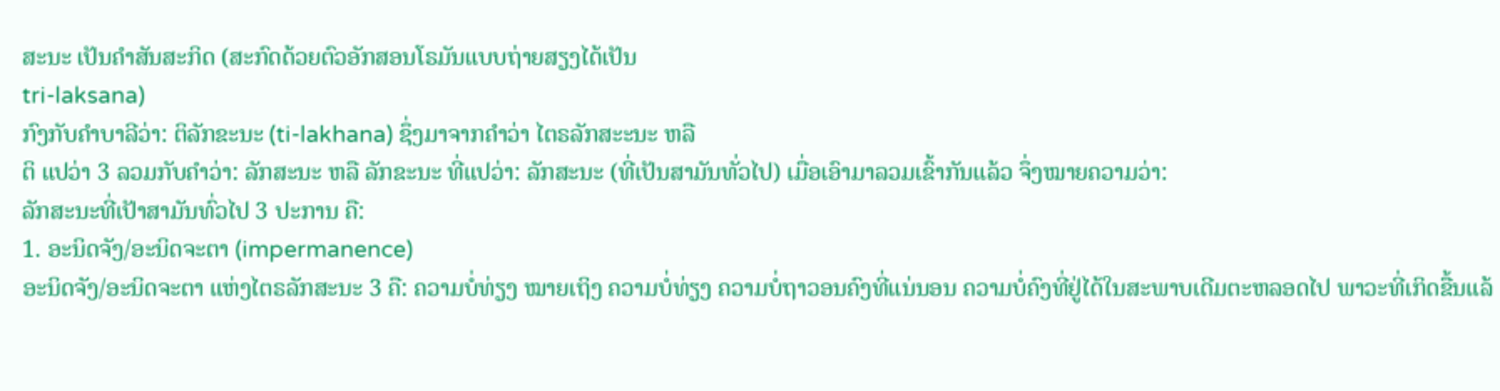ສະນະ ເປັນຄຳສັນສະກິດ (ສະກົດດ້ວຍຕົວອັກສອນໂຣມັນແບບຖ່າຍສຽງໄດ້ເປັນ
tri-laksana)
ກົງກັບຄຳບາລີວ່າ: ຕິລັກຂະນະ (ti-lakhana) ຊຶ່ງມາຈາກຄຳວ່າ ໄຕຣລັກສະະນະ ຫລື
ຕິ ແປວ່າ 3 ລວມກັບຄຳວ່າ: ລັກສະນະ ຫລື ລັກຂະນະ ທີ່ແປວ່າ: ລັກສະນະ (ທີ່ເປັນສາມັນທັ່ວໄປ) ເມື່ອເອົາມາລວມເຂົ້າກັນແລ້ວ ຈຶ່ງໝາຍຄວາມວ່າ:
ລັກສະນະທີ່ເປັາສາມັນທົ່ວໄປ 3 ປະການ ຄື:
1. ອະນິດຈັງ/ອະນິດຈະຕາ (impermanence)
ອະນິດຈັງ/ອະນິດຈະຕາ ແຫ່ງໄຕຣລັກສະນະ 3 ຄື: ຄວາມບໍ່ທ່ຽງ ໝາຍເຖິງ ຄວາມບໍ່ທ່ຽງ ຄວາມບໍ່ຖາວອນຄົງທີ່ແນ່ນອນ ຄວາມບໍ່ຄົງທີ່ຢູ່ໄດ້ໃນສະພາບເດີມຕະຫລອດໄປ ພາວະທີ່ເກິດຂື້ນແລ້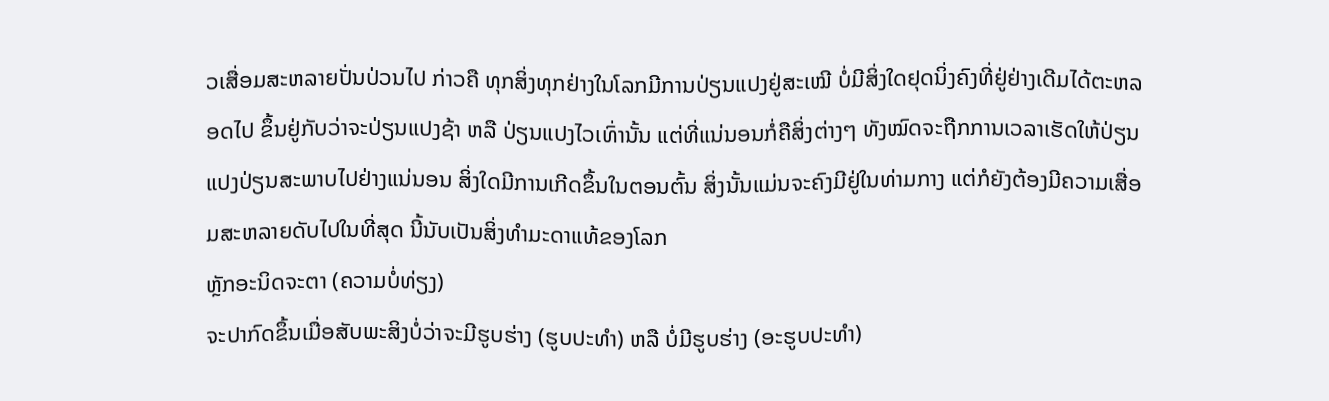ວເສື່ອມສະຫລາຍປັ່ນປ່ວນໄປ ກ່າວຄື ທຸກສິ່ງທຸກຢ່າງໃນໂລກມີການປ່ຽນແປງຢູ່ສະເໝີ ບໍ່ມີສິ່ງໃດຢຸດນິ່ງຄົງທີ່ຢູ່ຢ່າງເດີມໄດ້ຕະຫລອດໄປ ຂຶ້ນຢູ່ກັບວ່າຈະປ່ຽນແປງຊ້າ ຫລື ປ່ຽນແປງໄວເທົ່ານັ້ນ ແຕ່ທີ່ແນ່ນອນກໍ່ຄືສິ່ງຕ່າງໆ ທັງໝົດຈະຖືກການເວລາເຮັດໃຫ້ປ່ຽນແປງປ່ຽນສະພາບໄປຢ່າງແນ່ນອນ ສິ່ງໃດມີການເກີດຂຶ້ນໃນຕອນຕົ້ນ ສິ່ງນັ້ນແມ່ນຈະຄົງມີຢູ່ໃນທ່າມກາງ ແຕ່ກໍຍັງຕ້ອງມີຄວາມເສື່ອມສະຫລາຍດັບໄປໃນທີ່ສຸດ ນີ້ນັບເປັນສິ່ງທຳມະດາແທ້ຂອງໂລກ
ຫຼັກອະນິດຈະຕາ (ຄວາມບໍ່ທ່ຽງ)
ຈະປາກົດຂຶ້ນເມື່ອສັບພະສິງບໍ່ວ່າຈະມີຮູບຮ່າງ (ຮູບປະທຳ) ຫລື ບໍ່ມີຮູບຮ່າງ (ອະຮູບປະທຳ)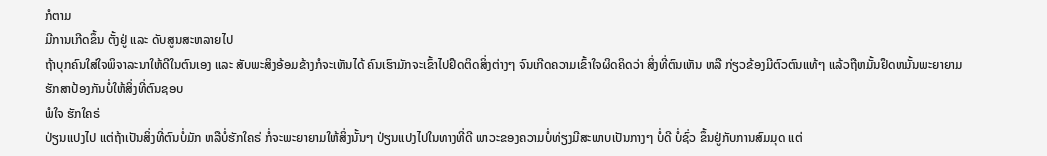ກໍຕາມ
ມີການເກີດຂຶ້ນ ຕັ້ງຢູ່ ແລະ ດັບສູນສະຫລາຍໄປ
ຖ້າບຸກຄົນໃສ່ໃຈພິຈາລະນາໃຫ້ດີໃນຕົນເອງ ແລະ ສັບພະສິງອ້ອມຂ້າງກໍຈະເຫັນໄດ້ ຄົນເຮົາມັກຈະເຂົ້າໄປຢຶດຕິດສິ່ງຕ່າງໆ ຈົນເກີດຄວາມເຂົ້າໃຈຜິດຄິດວ່າ ສິ່ງທີ່ຕົນເຫັນ ຫລື ກ່ຽວຂ້ອງມີຕົວຕົນແທ້ໆ ແລ້ວຖືຫມັ້ນຢຶດຫມັ້ນພະຍາຍາມຮັກສາປ້ອງກັນບໍ່ໃຫ້ສິ່ງທີ່ຕົນຊອບ
ພໍໃຈ ຮັກໃຄຣ່
ປ່ຽນແປງໄປ ແຕ່ຖ້າເປັນສິ່ງທີ່ຕົນບໍ່ມັກ ຫລືບໍ່ຮັກໃຄຣ່ ກໍ່ຈະພະຍາຍາມໃຫ້ສິ່ງນັ້ນໆ ປ່ຽນແປງໄປໃນທາງທີ່ດີ ພາວະຂອງຄວາມບໍ່ທ່ຽງມີສະພາບເປັນກາງໆ ບໍ່ດີ ບໍ່ຊົ່ວ ຂຶ້ນຢູ່ກັບການສົມມຸດ ແຕ່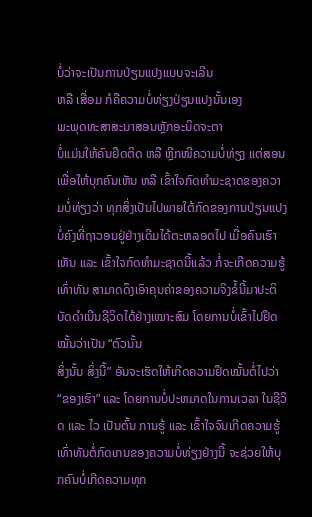ບໍ່ວ່າຈະເປັນການປ່ຽນແປງແບບຈະເລີນ
ຫລື ເສື່ອມ ກໍຄືຄວາມບໍ່ທ່ຽງປ່ຽນແປງນັ້ນເອງ
ພະພຸດທະສາສະນາສອນຫຼັກອະນິດຈະຕາ
ບໍ່ແມ່ນໃຫ້ຄົນຢຶດຕິດ ຫລື ຫຼີກໜີຄວາມບໍ່ທ່ຽງ ແຕ່ສອນເພື່ອໃຫ້ບຸກຄົນເຫັນ ຫລື ເຂົ້າໃຈກົດທຳມະຊາດຂອງຄວາມບໍ່ທ່ຽງວ່າ ທຸກສິ່ງເປັນໄປພາຍໃຕ້ກົດຂອງການປ່ຽນແປງ
ບໍ່ຄົງທີ່ຖາວອນຢູ່ຢ່າງເດີມໄດ້ຕະຫລອດໄປ ເມື່ອຄົນເຮົາເຫັນ ແລະ ເຂົ້າໃຈກົດທຳມະຊາດນີ້ແລ້ວ ກໍ່ຈະເກີດຄວາມຮູ້ເທົ່າທັນ ສາມາດດຶງເອົາຄຸນຄ່າຂອງຄວາມຈິງຂໍ້ນີ້ມາປະຕິບັດດຳເນີນຊີວິດໄດ້ຢ່າງເໝາະສົມ ໂດຍການບໍ່ເຂົ້າໄປຢຶດໝັ້ນວ່າເປັນ “ຕົວນັ້ນ
ສິ່ງນັ້ນ ສິ່ງນີ້” ອັນຈະເຮັດໃຫ້ເກີດຄວາມຢຶດໝັ້ນຕໍ່ໄປວ່າ
“ຂອງເຮົາ” ແລະ ໂດຍການບໍ່ປະຫມາດໃນການເວລາ ໃນຊີວິດ ແລະ ໄວ ເປັນຕົ້ນ ການຮູ້ ແລະ ເຂົ້າໃຈຈົນເກີດຄວາມຮູ້ເທົ່າທັນຕໍ່ກົດເກນຂອງຄວາມບໍ່ທ່ຽງຢ່າງນີ້ ຈະຊ່ວຍໃຫ້ບຸກຄົນບໍ່ເກີດຄວາມທຸກ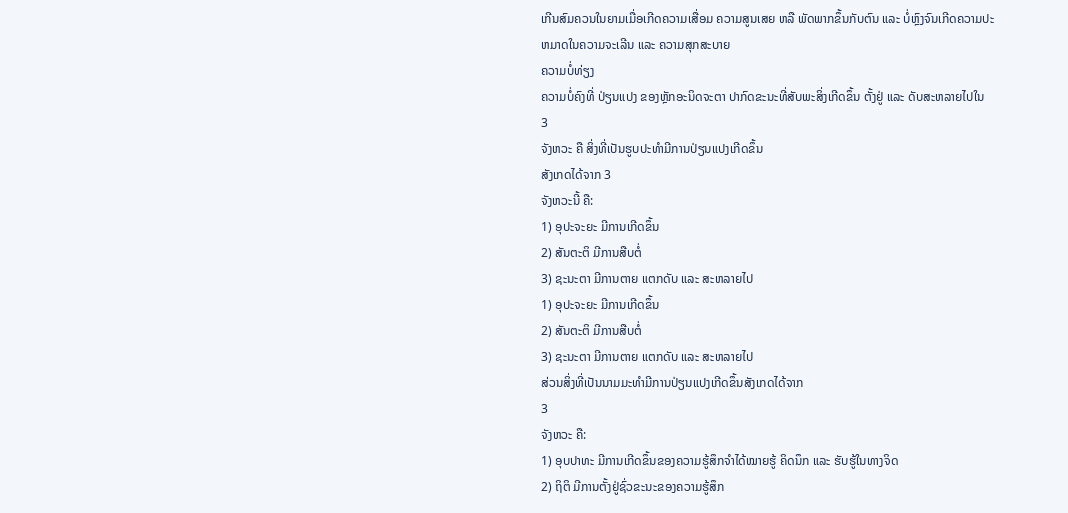ເກີນສົມຄວນໃນຍາມເມື່ອເກີດຄວາມເສື່ອມ ຄວາມສູນເສຍ ຫລື ພັດພາກຂຶ້ນກັບຕົນ ແລະ ບໍ່ຫຼົງຈົນເກີດຄວາມປະຫມາດໃນຄວາມຈະເລີນ ແລະ ຄວາມສຸກສະບາຍ
ຄວາມບໍ່ທ່ຽງ
ຄວາມບໍ່ຄົງທີ່ ປ່ຽນແປງ ຂອງຫຼັກອະນິດຈະຕາ ປາກົດຂະນະທີ່ສັບພະສິ່ງເກີດຂຶ້ນ ຕັ້ງຢູ່ ແລະ ດັບສະຫລາຍໄປໃນ
3
ຈັງຫວະ ຄື ສິ່ງທີ່ເປັນຮູບປະທຳມີການປ່ຽນແປງເກີດຂຶ້ນ
ສັງເກດໄດ້ຈາກ 3
ຈັງຫວະນີ້ ຄື:
1) ອຸປະຈະຍະ ມີການເກີດຂຶ້ນ
2) ສັນຕະຕິ ມີການສືບຕໍ່
3) ຊະນະຕາ ມີການຕາຍ ແຕກດັບ ແລະ ສະຫລາຍໄປ
1) ອຸປະຈະຍະ ມີການເກີດຂຶ້ນ
2) ສັນຕະຕິ ມີການສືບຕໍ່
3) ຊະນະຕາ ມີການຕາຍ ແຕກດັບ ແລະ ສະຫລາຍໄປ
ສ່ວນສິ່ງທີ່ເປັນນາມມະທຳມີການປ່ຽນແປງເກີດຂຶ້ນສັງເກດໄດ້ຈາກ
3
ຈັງຫວະ ຄື:
1) ອຸບປາທະ ມີການເກີດຂຶ້ນຂອງຄວາມຮູ້ສຶກຈຳໄດ້ໝາຍຮູ້ ຄິດນຶກ ແລະ ຮັບຮູ້ໃນທາງຈິດ
2) ຖິຕິ ມີການຕັ້ງຢູ່ຊົ່ວຂະນະຂອງຄວາມຮູ້ສຶກ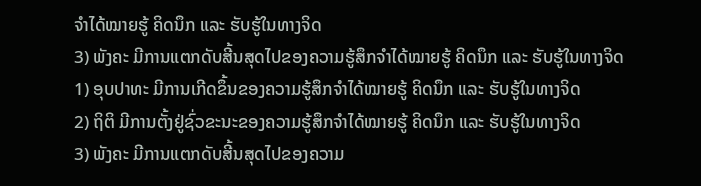ຈຳໄດ້ໝາຍຮູ້ ຄິດນຶກ ແລະ ຮັບຮູ້ໃນທາງຈິດ
3) ພັງຄະ ມີການແຕກດັບສີ້ນສຸດໄປຂອງຄວາມຮູ້ສຶກຈຳໄດ້ໝາຍຮູ້ ຄິດນຶກ ແລະ ຮັບຮູ້ໃນທາງຈິດ
1) ອຸບປາທະ ມີການເກີດຂຶ້ນຂອງຄວາມຮູ້ສຶກຈຳໄດ້ໝາຍຮູ້ ຄິດນຶກ ແລະ ຮັບຮູ້ໃນທາງຈິດ
2) ຖິຕິ ມີການຕັ້ງຢູ່ຊົ່ວຂະນະຂອງຄວາມຮູ້ສຶກຈຳໄດ້ໝາຍຮູ້ ຄິດນຶກ ແລະ ຮັບຮູ້ໃນທາງຈິດ
3) ພັງຄະ ມີການແຕກດັບສີ້ນສຸດໄປຂອງຄວາມ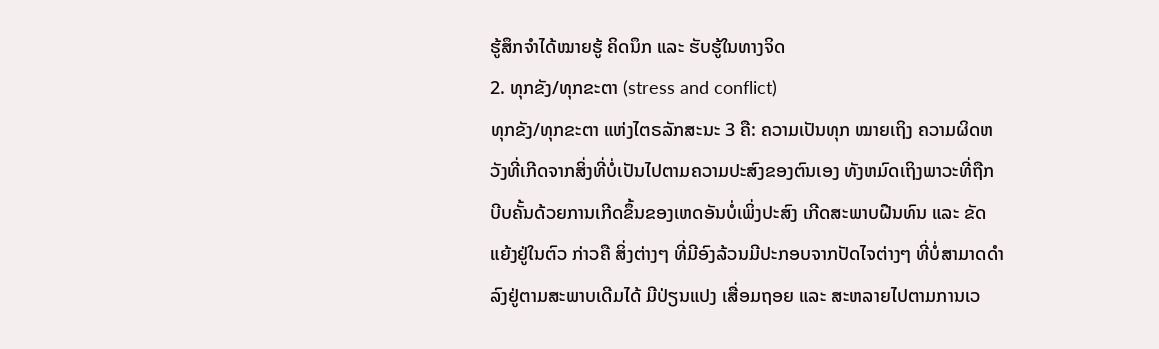ຮູ້ສຶກຈຳໄດ້ໝາຍຮູ້ ຄິດນຶກ ແລະ ຮັບຮູ້ໃນທາງຈິດ
2. ທຸກຂັງ/ທຸກຂະຕາ (stress and conflict)
ທຸກຂັງ/ທຸກຂະຕາ ແຫ່ງໄຕຣລັກສະນະ 3 ຄື: ຄວາມເປັນທຸກ ໝາຍເຖິງ ຄວາມຜິດຫວັງທີ່ເກີດຈາກສິ່ງທີ່ບໍ່ເປັນໄປຕາມຄວາມປະສົງຂອງຕົນເອງ ທັງຫມົດເຖິງພາວະທີ່ຖືກບີບຄັ້ນດ້ວຍການເກີດຂຶ້ນຂອງເຫດອັນບໍ່ເພິ່ງປະສົງ ເກີດສະພາບຝືນທົນ ແລະ ຂັດແຍ້ງຢູ່ໃນຕົວ ກ່າວຄື ສິ່ງຕ່າງໆ ທີ່ມີອົງລ້ວນມີປະກອບຈາກປັດໄຈຕ່າງໆ ທີ່ບໍ່ສາມາດດຳລົງຢູ່ຕາມສະພາບເດີມໄດ້ ມີປ່ຽນແປງ ເສື່ອມຖອຍ ແລະ ສະຫລາຍໄປຕາມການເວ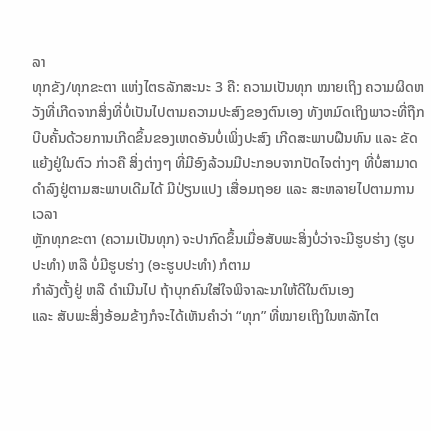ລາ
ທຸກຂັງ/ທຸກຂະຕາ ແຫ່ງໄຕຣລັກສະນະ 3 ຄື: ຄວາມເປັນທຸກ ໝາຍເຖິງ ຄວາມຜິດຫວັງທີ່ເກີດຈາກສິ່ງທີ່ບໍ່ເປັນໄປຕາມຄວາມປະສົງຂອງຕົນເອງ ທັງຫມົດເຖິງພາວະທີ່ຖືກບີບຄັ້ນດ້ວຍການເກີດຂຶ້ນຂອງເຫດອັນບໍ່ເພິ່ງປະສົງ ເກີດສະພາບຝືນທົນ ແລະ ຂັດແຍ້ງຢູ່ໃນຕົວ ກ່າວຄື ສິ່ງຕ່າງໆ ທີ່ມີອົງລ້ວນມີປະກອບຈາກປັດໄຈຕ່າງໆ ທີ່ບໍ່ສາມາດດຳລົງຢູ່ຕາມສະພາບເດີມໄດ້ ມີປ່ຽນແປງ ເສື່ອມຖອຍ ແລະ ສະຫລາຍໄປຕາມການເວລາ
ຫຼັກທຸກຂະຕາ (ຄວາມເປັນທຸກ) ຈະປາກົດຂຶ້ນເມື່ອສັບພະສິ່ງບໍ່ວ່າຈະມີຮູບຮ່າງ (ຮູບປະທຳ) ຫລື ບໍ່ມີຮູບຮ່າງ (ອະຮູບປະທຳ) ກໍຕາມ
ກຳລັງຕັ້ງຢູ່ ຫລື ດຳເນີນໄປ ຖ້າບຸກຄົນໃສ່ໃຈພິຈາລະນາໃຫ້ດີໃນຕົນເອງ
ແລະ ສັບພະສິ່ງອ້ອມຂ້າງກໍຈະໄດ້ເຫັນຄຳວ່າ “ທຸກ” ທີ່ໝາຍເຖິງໃນຫລັກໄຕ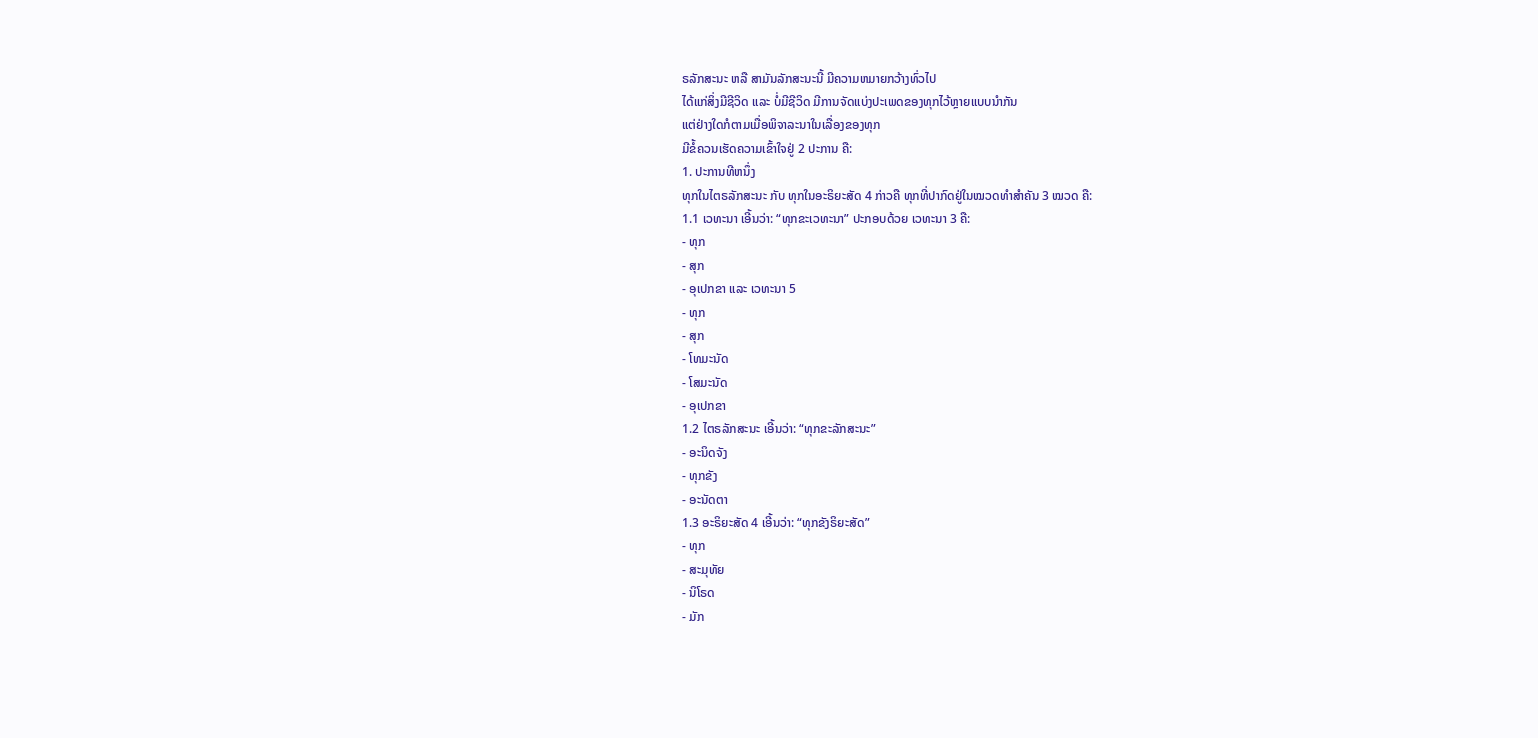ຣລັກສະນະ ຫລື ສາມັນລັກສະນະນີ້ ມີຄວາມຫມາຍກວ້າງທົ່ວໄປ
ໄດ້ແກ່ສິ່ງມີຊີວິດ ແລະ ບໍ່ມີຊີວິດ ມີການຈັດແບ່ງປະເພດຂອງທຸກໄວ້ຫຼາຍແບບນຳກັນ
ແຕ່ຢ່າງໃດກໍຕາມເມື່ອພິຈາລະນາໃນເລື່ອງຂອງທຸກ
ມີຂໍ້ຄວນເຮັດຄວາມເຂົ້າໃຈຢູ່ 2 ປະການ ຄື:
1. ປະການທີຫນຶ່ງ
ທຸກໃນໄຕຣລັກສະນະ ກັບ ທຸກໃນອະຣິຍະສັດ 4 ກ່າວຄື ທຸກທີ່ປາກົດຢູ່ໃນໝວດທຳສຳຄັນ 3 ໝວດ ຄື:
1.1 ເວທະນາ ເອີ້ນວ່າ: “ທຸກຂະເວທະນາ” ປະກອບດ້ວຍ ເວທະນາ 3 ຄື:
- ທຸກ
- ສຸກ
- ອຸເປກຂາ ແລະ ເວທະນາ 5
- ທຸກ
- ສຸກ
- ໂທມະນັດ
- ໂສມະນັດ
- ອຸເປກຂາ
1.2 ໄຕຣລັກສະນະ ເອີ້ນວ່າ: “ທຸກຂະລັກສະນະ”
- ອະນິດຈັງ
- ທຸກຂັງ
- ອະນັດຕາ
1.3 ອະຣິຍະສັດ 4 ເອີ້ນວ່າ: “ທຸກຂັງຣິຍະສັດ”
- ທຸກ
- ສະມຸທັຍ
- ນິໂຣດ
- ມັກ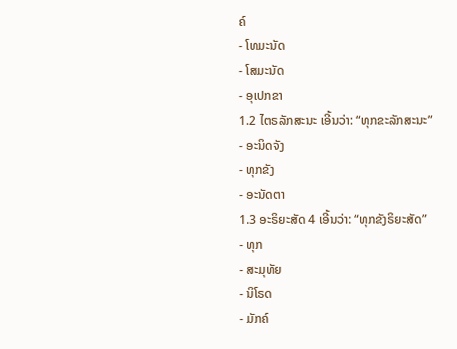ຄ໌
- ໂທມະນັດ
- ໂສມະນັດ
- ອຸເປກຂາ
1.2 ໄຕຣລັກສະນະ ເອີ້ນວ່າ: “ທຸກຂະລັກສະນະ”
- ອະນິດຈັງ
- ທຸກຂັງ
- ອະນັດຕາ
1.3 ອະຣິຍະສັດ 4 ເອີ້ນວ່າ: “ທຸກຂັງຣິຍະສັດ”
- ທຸກ
- ສະມຸທັຍ
- ນິໂຣດ
- ມັກຄ໌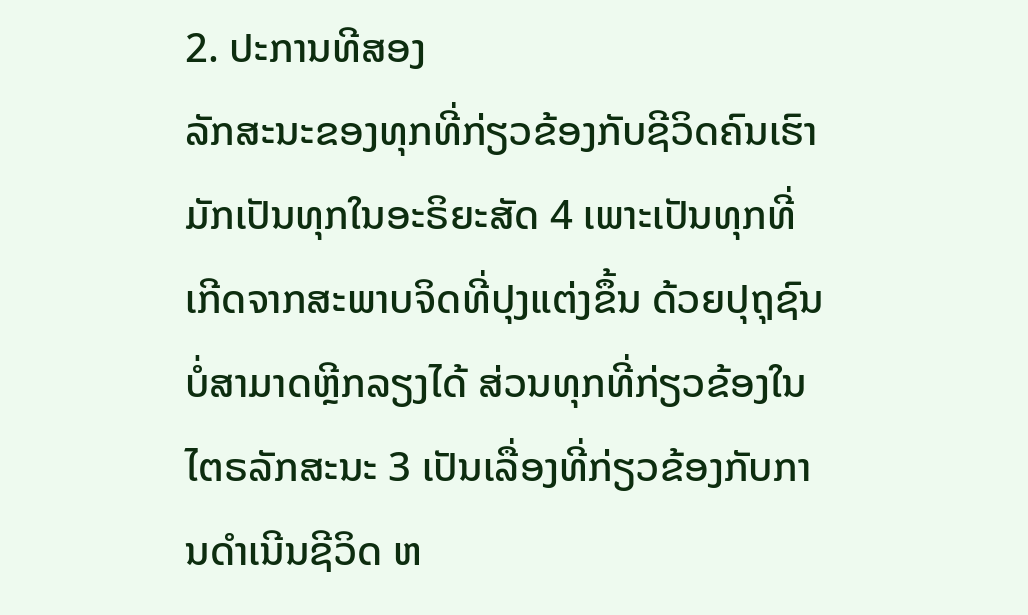2. ປະການທີສອງ
ລັກສະນະຂອງທຸກທີ່ກ່ຽວຂ້ອງກັບຊີວິດຄົນເຮົາມັກເປັນທຸກໃນອະຣິຍະສັດ 4 ເພາະເປັນທຸກທີ່ເກີດຈາກສະພາບຈິດທີ່ປຸງແຕ່ງຂຶ້ນ ດ້ວຍປຸຖຸຊົນບໍ່ສາມາດຫຼີກລຽງໄດ້ ສ່ວນທຸກທີ່ກ່ຽວຂ້ອງໃນໄຕຣລັກສະນະ 3 ເປັນເລື່ອງທີ່ກ່ຽວຂ້ອງກັບການດຳເນີນຊີວິດ ຫ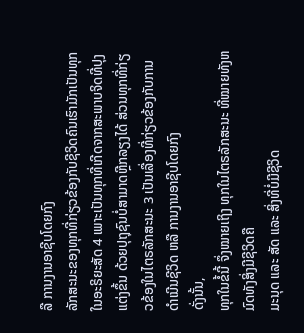ລື ການງານອາຊີບໂດຍກົງ
ລັກສະນະຂອງທຸກທີ່ກ່ຽວຂ້ອງກັບຊີວິດຄົນເຮົາມັກເປັນທຸກໃນອະຣິຍະສັດ 4 ເພາະເປັນທຸກທີ່ເກີດຈາກສະພາບຈິດທີ່ປຸງແຕ່ງຂຶ້ນ ດ້ວຍປຸຖຸຊົນບໍ່ສາມາດຫຼີກລຽງໄດ້ ສ່ວນທຸກທີ່ກ່ຽວຂ້ອງໃນໄຕຣລັກສະນະ 3 ເປັນເລື່ອງທີ່ກ່ຽວຂ້ອງກັບການດຳເນີນຊີວິດ ຫລື ການງານອາຊີບໂດຍກົງ
ດັ່ງນັ້ນ,
ທຸກໃນຂໍ້ນີ້ ຈຶ່ງໝາຍເຖິງ ທຸກໃນໄຕຣລັກສະນະ ທີ່ໝາຍທັງຫມົດທັງສິ່ງມີຊີວິດຄື
ມະນຸດ ແລະ ສັດ ແລະ ສິ່ງທີ່ບໍ່ມີຊີວິດ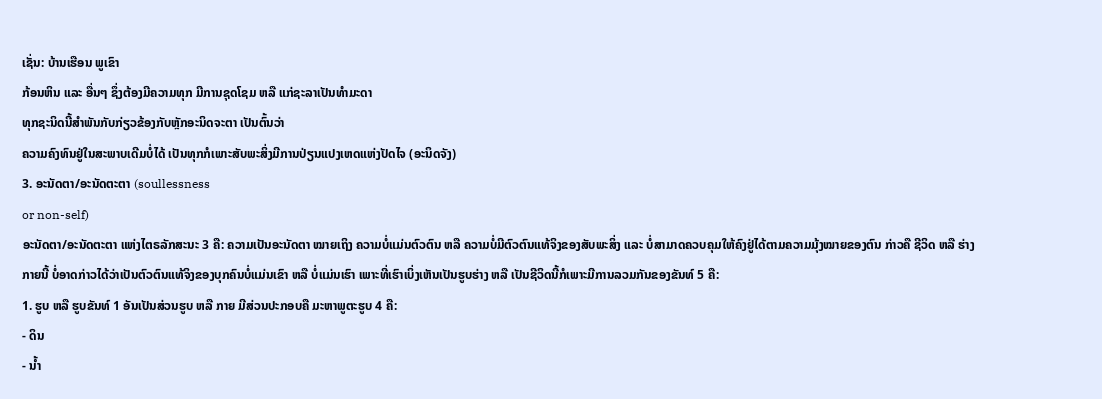ເຊັ່ນ: ບ້ານເຮືອນ ພູເຂົາ
ກ້ອນຫິນ ແລະ ອື່ນໆ ຊຶ່ງຕ້ອງມີຄວາມທຸກ ມີການຊຸດໂຊມ ຫລື ແກ່ຊະລາເປັນທຳມະດາ
ທຸກຊະນິດນີ້ສຳພັນກັບກ່ຽວຂ້ອງກັບຫຼັກອະນິດຈະຕາ ເປັນຕົ້ນວ່າ
ຄວາມຄົງທົນຢູ່ໃນສະພາບເດີມບໍ່ໄດ້ ເປັນທຸກກໍເພາະສັບພະສິ່ງມີການປ່ຽນແປງເຫດແຫ່ງປັດໄຈ (ອະນິດຈັງ)
3. ອະນັດຕາ/ອະນັດຕະຕາ (soullessness
or non-self)
ອະນັດຕາ/ອະນັດຕະຕາ ແຫ່ງໄຕຣລັກສະນະ 3 ຄື: ຄວາມເປັນອະນັດຕາ ໝາຍເຖິງ ຄວາມບໍ່ແມ່ນຕົວຕົນ ຫລື ຄວາມບໍ່ມີຕົວຕົນແທ້ຈິງຂອງສັບພະສິ່ງ ແລະ ບໍ່ສາມາດຄວບຄຸມໃຫ້ຄົງຢູ່ໄດ້ຕາມຄວາມມຸ້ງໝາຍຂອງຕົນ ກ່າວຄື ຊີວິດ ຫລື ຮ່າງກາຍນີ້ ບໍ່ອາດກ່າວໄດ້ວ່າເປັນຕົວຕົນແທ້ຈິງຂອງບຸກຄົນບໍ່ແມ່ນເຂົາ ຫລື ບໍ່ແມ່ນເຮົາ ເພາະທີ່ເຮົາເບິ່ງເຫັນເປັນຮູບຮ່າງ ຫລື ເປັນຊີວິດນີ້ກໍເພາະມີການລວມກັນຂອງຂັນທ໌ 5 ຄື:
1. ຮູບ ຫລື ຮູບຂັນທ໌ 1 ອັນເປັນສ່ວນຮູບ ຫລື ກາຍ ມີສ່ວນປະກອບຄື ມະຫາພູຕະຮູບ 4 ຄື:
- ດິນ
- ນ້ຳ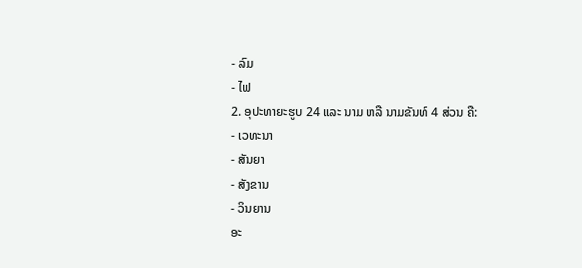- ລົມ
- ໄຟ
2. ອຸປະທາຍະຮູບ 24 ແລະ ນາມ ຫລື ນາມຂັນທ໌ 4 ສ່ວນ ຄື:
- ເວທະນາ
- ສັນຍາ
- ສັງຂານ
- ວິນຍານ
ອະ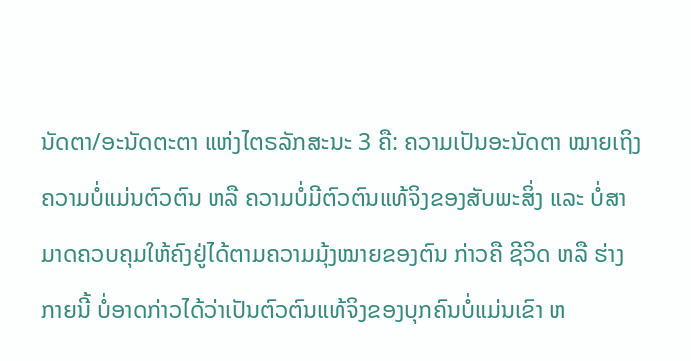ນັດຕາ/ອະນັດຕະຕາ ແຫ່ງໄຕຣລັກສະນະ 3 ຄື: ຄວາມເປັນອະນັດຕາ ໝາຍເຖິງ ຄວາມບໍ່ແມ່ນຕົວຕົນ ຫລື ຄວາມບໍ່ມີຕົວຕົນແທ້ຈິງຂອງສັບພະສິ່ງ ແລະ ບໍ່ສາມາດຄວບຄຸມໃຫ້ຄົງຢູ່ໄດ້ຕາມຄວາມມຸ້ງໝາຍຂອງຕົນ ກ່າວຄື ຊີວິດ ຫລື ຮ່າງກາຍນີ້ ບໍ່ອາດກ່າວໄດ້ວ່າເປັນຕົວຕົນແທ້ຈິງຂອງບຸກຄົນບໍ່ແມ່ນເຂົາ ຫ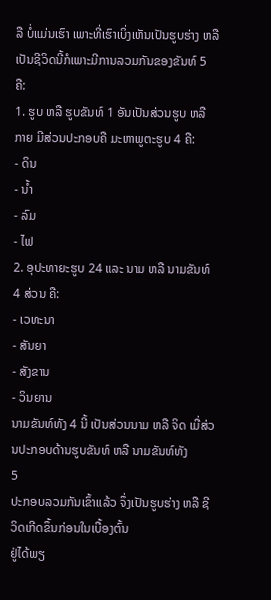ລື ບໍ່ແມ່ນເຮົາ ເພາະທີ່ເຮົາເບິ່ງເຫັນເປັນຮູບຮ່າງ ຫລື ເປັນຊີວິດນີ້ກໍເພາະມີການລວມກັນຂອງຂັນທ໌ 5 ຄື:
1. ຮູບ ຫລື ຮູບຂັນທ໌ 1 ອັນເປັນສ່ວນຮູບ ຫລື ກາຍ ມີສ່ວນປະກອບຄື ມະຫາພູຕະຮູບ 4 ຄື:
- ດິນ
- ນ້ຳ
- ລົມ
- ໄຟ
2. ອຸປະທາຍະຮູບ 24 ແລະ ນາມ ຫລື ນາມຂັນທ໌ 4 ສ່ວນ ຄື:
- ເວທະນາ
- ສັນຍາ
- ສັງຂານ
- ວິນຍານ
ນາມຂັນທ໌ທັງ 4 ນີ້ ເປັນສ່ວນນາມ ຫລື ຈິດ ເມື່ສ່ວນປະກອບດ້ານຮູບຂັນທ໌ ຫລື ນາມຂັນທ໌ທັງ
5
ປະກອບລວມກັນເຂົ້າແລ້ວ ຈຶ່ງເປັນຮູບຮ່າງ ຫລື ຊີວິດເກີດຂຶ້ນກ່ອນໃນເບື້ອງຕົ້ນ
ຢູ່ໄດ້ພຽ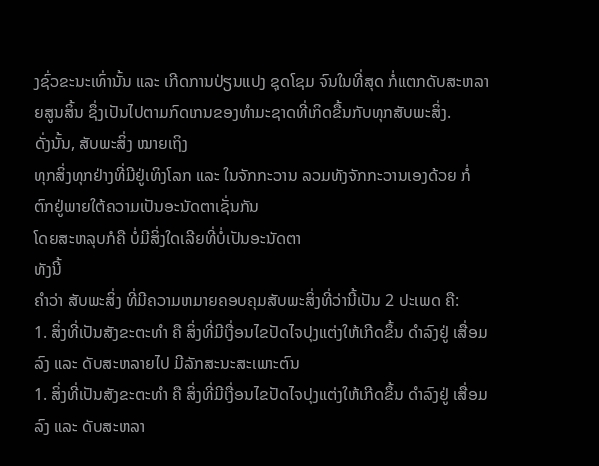ງຊົ່ວຂະນະເທົ່ານັ້ນ ແລະ ເກີດການປ່ຽນແປງ ຊຸດໂຊມ ຈົນໃນທີ່ສຸດ ກໍ່ແຕກດັບສະຫລາຍສູນສິ້ນ ຊຶ່ງເປັນໄປຕາມກົດເກນຂອງທຳມະຊາດທີ່ເກິດຂື້ນກັບທຸກສັບພະສິ່ງ.
ດັ່ງນັ້ນ, ສັບພະສິ່ງ ໝາຍເຖິງ
ທຸກສິ່ງທຸກຢ່າງທີ່ມີຢູ່ເທິງໂລກ ແລະ ໃນຈັກກະວານ ລວມທັງຈັກກະວານເອງດ້ວຍ ກໍ່ຕົກຢູ່ພາຍໃຕ້ຄວາມເປັນອະນັດຕາເຊັ່ນກັນ
ໂດຍສະຫລຸບກໍຄື ບໍ່ມີສິ່ງໃດເລີຍທີ່ບໍ່ເປັນອະນັດຕາ
ທັງນີ້
ຄຳວ່າ ສັບພະສິ່ງ ທີ່ມີຄວາມຫມາຍຄອບຄຸມສັບພະສິ່ງທີ່ວ່ານີ້ເປັນ 2 ປະເພດ ຄື:
1. ສິ່ງທີ່ເປັນສັງຂະຕະທຳ ຄື ສິ່ງທີ່ມີເງື່ອນໄຂປັດໄຈປຸງແຕ່ງໃຫ້ເກີດຂຶ້ນ ດຳລົງຢູ່ ເສື່ອມລົງ ແລະ ດັບສະຫລາຍໄປ ມີລັກສະນະສະເພາະຕົນ
1. ສິ່ງທີ່ເປັນສັງຂະຕະທຳ ຄື ສິ່ງທີ່ມີເງື່ອນໄຂປັດໄຈປຸງແຕ່ງໃຫ້ເກີດຂຶ້ນ ດຳລົງຢູ່ ເສື່ອມລົງ ແລະ ດັບສະຫລາ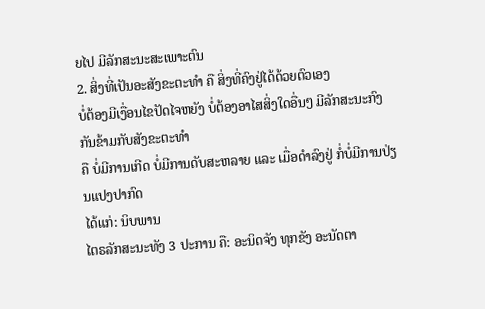ຍໄປ ມີລັກສະນະສະເພາະຕົນ
2. ສິ່ງທີ່ເປັນອະສັງຂະຕະທຳ ຄື ສິ່ງທີ່ຄົງຢູ່ໄດ້ດ້ວຍຕົວເອງ
ບໍ່ຕ້ອງມີເງື່ອນໄຂປັດໄຈຫຍັງ ບໍ່ຕ້ອງອາໄສສິ່ງໃດອື່ນໆ ມີລັກສະນະກົງກັນຂ້າມກັບສັງຂະຕະທຳ
ຄື ບໍ່ມີການເກີດ ບໍ່ມີການດັບສະຫລາຍ ແລະ ເມື່ອດຳລົງຢູ່ ກໍ່ບໍ່ມີການປ່ຽນແປງປາກົດ
ໄດ້ແກ່: ນິບພານ
ໄຕຣລັກສະນະທັງ 3 ປະການ ຄື: ອະນິດຈັງ ທຸກຂັງ ອະນັດຕາ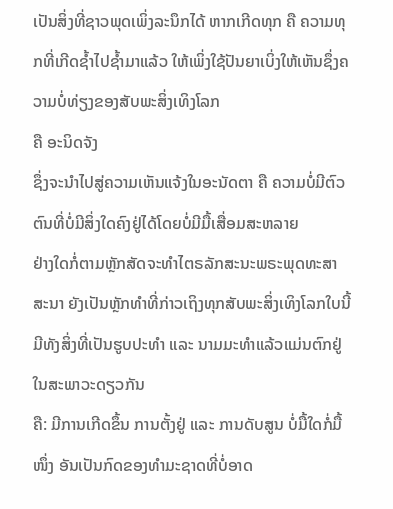ເປັນສິ່ງທີ່ຊາວພຸດເພິ່ງລະນຶກໄດ້ ຫາກເກີດທຸກ ຄື ຄວາມທຸກທີ່ເກີດຊ້ຳໄປຊ້ຳມາແລ້ວ ໃຫ້ເພິ່ງໃຊ້ປັນຍາເບິ່ງໃຫ້ເຫັນຊຶ່ງຄວາມບໍ່ທ່ຽງຂອງສັບພະສິ່ງເທິງໂລກ
ຄື ອະນິດຈັງ
ຊຶ່ງຈະນຳໄປສູ່ຄວາມເຫັນແຈ້ງໃນອະນັດຕາ ຄື ຄວາມບໍ່ມີຕົວຕົນທີ່ບໍ່ມີສິ່ງໃດຄົງຢູ່ໄດ້ໂດຍບໍ່ມີມື້ເສື່ອມສະຫລາຍ
ຢ່າງໃດກໍ່ຕາມຫຼັກສັດຈະທຳໄຕຣລັກສະນະພຣະພຸດທະສາສະນາ ຍັງເປັນຫຼັກທຳທີ່ກ່າວເຖິງທຸກສັບພະສິ່ງເທິງໂລກໃບນີ້
ມີທັງສິ່ງທີ່ເປັນຮູບປະທຳ ແລະ ນາມມະທຳແລ້ວແມ່ນຕົກຢູ່ໃນສະພາວະດຽວກັນ
ຄື: ມີການເກີດຂຶ້ນ ການຕັ້ງຢູ່ ແລະ ການດັບສູນ ບໍ່ມື້ໃດກໍ່ມື້ໜຶ່ງ ອັນເປັນກົດຂອງທຳມະຊາດທີ່ບໍ່ອາດ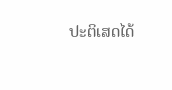ປະຕິເສດໄດ້